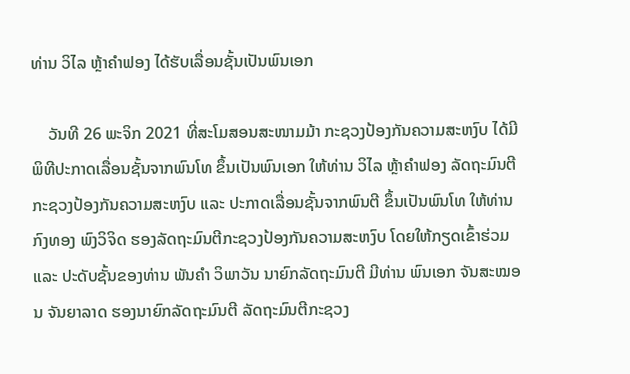ທ່ານ ວິໄລ ຫຼ້າຄໍາຟອງ ໄດ້ຮັບເລື່ອນຊັ້ນເປັນພົນເອກ

    ວັນທີ 26 ພະຈິກ 2021 ທີ່ສະໂມສອນສະໜາມມ້າ ກະຊວງປ້ອງກັນຄວາມສະຫງົບ ໄດ້ມີພິທີປະກາດເລື່ອນຊັ້ນຈາກພົນໂທ ຂຶ້ນເປັນພົນເອກ ໃຫ້ທ່ານ ວິໄລ ຫຼ້າຄໍາຟອງ ລັດຖະມົນຕີກະຊວງປ້ອງກັນຄວາມສະຫງົບ ແລະ ປະກາດເລື່ອນຊັ້ນຈາກພົນຕີ ຂຶ້ນເປັນພົນໂທ ໃຫ້ທ່ານ ກົງທອງ ພົງວິຈິດ ຮອງລັດຖະມົນຕີກະຊວງປ້ອງກັນຄວາມສະຫງົບ ໂດຍໃຫ້ກຽດເຂົ້າຮ່ວມ ແລະ ປະດັບຊັ້ນຂອງທ່ານ ພັນຄໍາ ວິພາວັນ ນາຍົກລັດຖະມົນຕີ ມີທ່ານ ພົນເອກ ຈັນສະໝອນ ຈັນຍາລາດ ຮອງນາຍົກລັດຖະມົນຕີ ລັດຖະມົນຕີກະຊວງ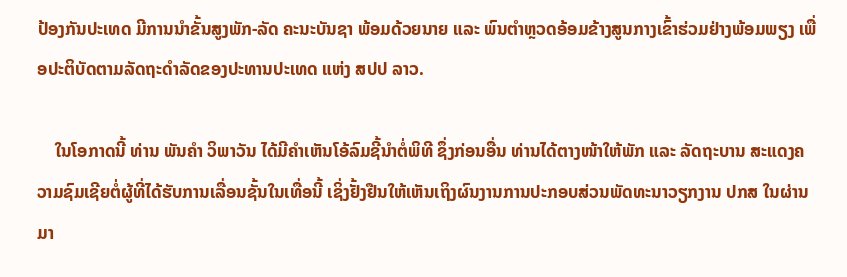ປ້ອງກັນປະເທດ ມີການນໍາຂັ້ນສູງພັກ-ລັດ ຄະນະບັນຊາ ພ້ອມດ້ວຍນາຍ ແລະ ພົນຕໍາຫຼວດອ້ອມຂ້າງສູນກາງເຂົ້າຮ່ວມຢ່າງພ້ອມພຽງ ເພື່ອປະຕິບັດຕາມລັດຖະດໍາລັດຂອງປະທານປະເທດ ແຫ່ງ ສປປ ລາວ.

    ໃນໂອກາດນີ້ ທ່ານ ພັນຄໍາ ວິພາວັນ ໄດ້ມີຄໍາເຫັນໂອ້ລົມຊີ້ນໍາຕໍ່ພິທີ ຊຶ່ງກ່ອນອື່ນ ທ່ານໄດ້ຕາງໜ້າໃຫ້ພັກ ແລະ ລັດຖະບານ ສະແດງຄວາມຊົມເຊີຍຕໍ່ຜູ້ທີ່ໄດ້ຮັບການເລື່ອນຊັ້ນໃນເທື່ອນີ້ ເຊິ່ງຢັ້ງຢືນໃຫ້ເຫັນເຖິງຜົນງານການປະກອບສ່ວນພັດທະນາວຽກງານ ປກສ ໃນຜ່ານມາ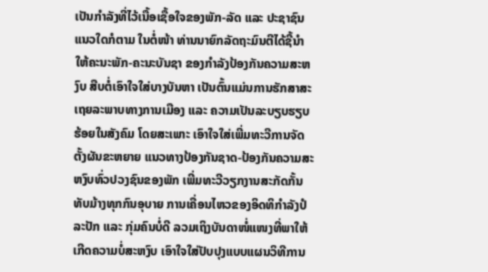ເປັນກໍາລັງທີ່ໄວ້ເນື້ອເຊື້ອໃຈຂອງພັກ-ລັດ ແລະ ປະຊາຊົນ ແນວໃດກໍຕາມ ໃນຕໍ່ໜ້າ ທ່ານນາຍົກລັດຖະມົນຕີໄດ້ຊີ້ນໍາໃຫ້ຄະນະພັກ-ຄະນະບັນຊາ ຂອງກໍາລັງປ້ອງກັນຄວາມສະຫງົບ ສືບຕໍ່ເອົາໃຈໃສ່ບາງບັນຫາ ເປັນຕົ້ນແມ່ນການຮັກສາສະເຖຍລະພາບທາງການເມືອງ ແລະ ຄວາມເປັນລະບຽບຮຽບຮ້ອຍໃນສັງຄົມ ໂດຍສະເພາະ ເອົາໃຈໃສ່ເພີ່ມທະວີການຈັດຕັ້ງຜັນຂະຫຍາຍ ແນວທາງປ້ອງກັນຊາດ-ປ້ອງກັນຄວາມສະຫງົບທົ່ວປວງຊົນຂອງພັກ ເພີ່ມທະວີວຽກງານສະກັດກັ້ນ ທັບມ້າງທຸກກົນອຸບາຍ ການເຄື່ອນໄຫວຂອງອິດທິກໍາລັງປໍລະປັກ ແລະ ກຸ່ມຄົນບໍ່ດີ ລວມເຖິງບັນດາໜໍ່ແໜງທີ່ພາໃຫ້ເກີດຄວາມບໍ່ສະຫງົບ ເອົາໃຈໃສ່ປັບປຸງແບບແຜນວິທີການ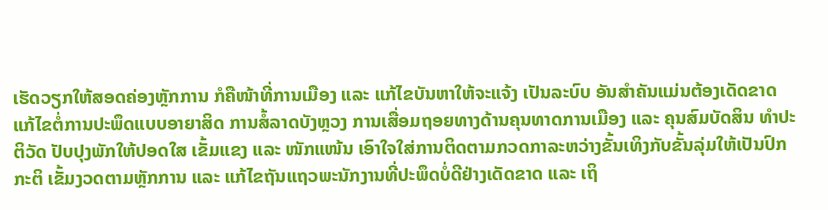ເຮັດວຽກໃຫ້ສອດຄ່ອງຫຼັກການ ກໍຄືໜ້າທີ່ການເມືອງ ແລະ ແກ້ໄຂບັນຫາໃຫ້ຈະແຈ້ງ ເປັນລະບົບ ອັນສໍາຄັນແມ່ນຕ້ອງເດັດຂາດແກ້ໄຂຕໍ່ການປະພຶດແບບອາຍາສິດ ການສໍ້ລາດບັງຫຼວງ ການເສື່ອມຖອຍທາງດ້ານຄຸນທາດການເມືອງ ແລະ ຄຸນສົມບັດສິນ ທໍາປະຕິວັດ ປັບປຸງພັກໃຫ້ປອດໃສ ເຂັ້ມແຂງ ແລະ ໜັກແໜ້ນ ເອົາໃຈໃສ່ການຕິດຕາມກວດກາລະຫວ່າງຂັ້ນເທິງກັບຂັ້ນລຸ່ມໃຫ້ເປັນປົກກະຕິ ເຂັ້ມງວດຕາມຫຼັກການ ແລະ ແກ້ໄຂຖັນແຖວພະນັກງານທີ່ປະພຶດບໍ່ດີຢ່າງເດັດຂາດ ແລະ ເຖິ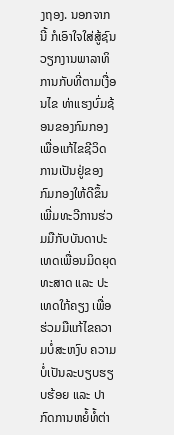ງຖອງ. ນອກຈາກນີ້ ກໍເອົາໃຈໃສ່ສູ້ຊົນວຽກງານພາລາທິການກັບທີ່ຕາມເງື່ອນໄຂ ທ່າແຮງບົ່ມຊ້ອນຂອງກົມກອງ ເພື່ອແກ້ໄຂຊີວິດການເປັນຢູ່ຂອງກົມກອງໃຫ້ດີຂຶ້ນ ເພີ່ມທະວີການຮ່ວມມືກັບບັນດາປະເທດເພື່ອນມິດຍຸດທະສາດ ແລະ ປະເທດໃກ້ຄຽງ ເພື່ອຮ່ວມມືແກ້ໄຂຄວາມບໍ່ສະຫງົບ ຄວາມບໍ່ເປັນລະບຽບຮຽບຮ້ອຍ ແລະ ປາກົດການຫຍໍ້ທໍ້ຕ່າ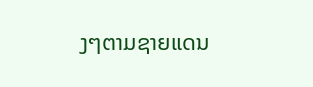ງໆຕາມຊາຍແດນ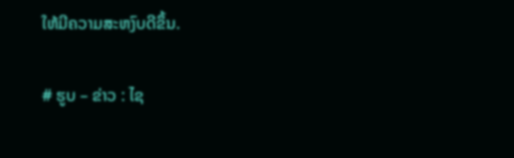ໃຫ້ມີຄວາມສະຫງົບດີຂຶ້ນ.

# ຮູບ – ຂ່າວ : ໄຊ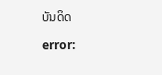ບັນດິດ

error: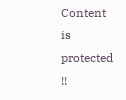Content is protected !!